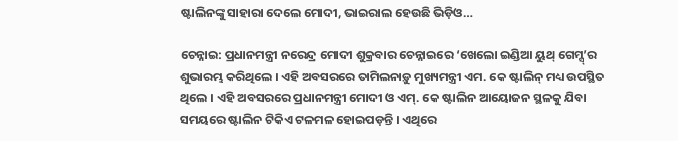ଷ୍ଟାଲିନଙ୍କୁ ସାହାରା ଦେଲେ ମୋଦୀ, ଭାଇରାଲ ହେଉଛି ଭିଡ଼ିଓ…

ଚେନ୍ନାଇ: ପ୍ରଧାନମନ୍ତ୍ରୀ ନରେନ୍ଦ୍ର ମୋଦୀ ଶୁକ୍ରବାର ଚେନ୍ନାଇରେ ‘ଖେଲୋ ଇଣ୍ଡିଆ ୟୁଥ୍ ଗେମ୍ସ୍‌’ର ଶୁଭାରମ୍ଭ କରିଥିଲେ । ଏହି ଅବସରରେ ତାମିଲନାଡ଼ୁ ମୁଖ୍ୟମନ୍ତ୍ରୀ ଏମ. କେ ଷ୍ଟାଲିନ୍ ମଧ୍ୟ ଉପସ୍ଥିତ ଥିଲେ । ଏହି ଅବସରରେ ପ୍ରଧାନମନ୍ତ୍ରୀ ମୋଦୀ ଓ ଏମ୍‌. କେ ଷ୍ଟାଲିନ ଆୟୋଜନ ସ୍ଥଳକୁ ଯିବା ସମୟରେ ଷ୍ଟାଲିନ ଟିକିଏ ଟଳମଳ ହୋଇପଡ଼ନ୍ତି । ଏଥିରେ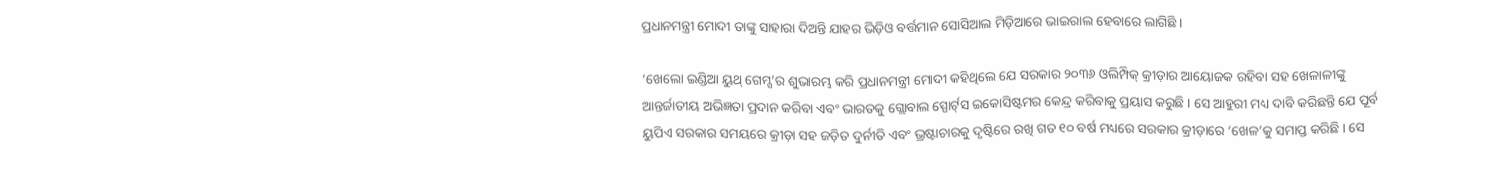ପ୍ରଧାନମନ୍ତ୍ରୀ ମୋଦୀ ତାଙ୍କୁ ସାହାରା ଦିଅନ୍ତି ଯାହର ଭିଡ଼ିଓ ବର୍ତ୍ତମାନ ସୋସିଆଲ ମିଡ଼ିଆରେ ଭାଇରାଲ ହେବାରେ ଲାଗିଛି ।

‘ଖେଲୋ ଇଣ୍ଡିଆ ୟୁଥ୍ ଗେମ୍ସ’ର ଶୁଭାରମ୍ଭ କରି ପ୍ରଧାନମନ୍ତ୍ରୀ ମୋଦୀ କହିଥିଲେ ଯେ ସରକାର ୨୦୩୬ ଓଲିମ୍ପିକ୍ କ୍ରୀଡ଼ାର ଆୟୋଜକ ରହିବା ସହ ଖେଳାଳୀଙ୍କୁ ଆନ୍ତର୍ଜାତୀୟ ଅଭିଜ୍ଞତା ପ୍ରଦାନ କରିବା ଏବଂ ଭାରତକୁ ଗ୍ଲୋବାଲ ସ୍ପୋର୍ଟ୍‌ସ ଇକୋସିଷ୍ଟମର କେନ୍ଦ୍ର କରିବାକୁ ପ୍ରୟାସ କରୁଛି । ସେ ଆହୁରୀ ମଧ୍ୟ ଦାବି କରିଛନ୍ତି ଯେ ପୂର୍ବ ୟୁପିଏ ସରକାର ସମୟରେ କ୍ରୀଡ଼ା ସହ ଜଡ଼ିତ ଦୁର୍ନୀତି ଏବଂ ଭ୍ରଷ୍ଟାଚାରକୁ ଦୃଷ୍ଟିରେ ରଖି ଗତ ୧୦ ବର୍ଷ ମଧ୍ୟରେ ସରକାର କ୍ରୀଡ଼ାରେ ‘ଖେଳ’କୁ ସମାପ୍ତ କରିଛି । ସେ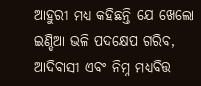ଆହୁରୀ ମଧ୍ୟ କହିଛନ୍ତି ଯେ ଖେଲୋ ଇଣ୍ଡିଆ ଭଳି ପଦକ୍ଷେପ ଗରିବ, ଆଦିବାସୀ ଏବଂ ନିମ୍ନ ମଧ୍ୟବିତ୍ତ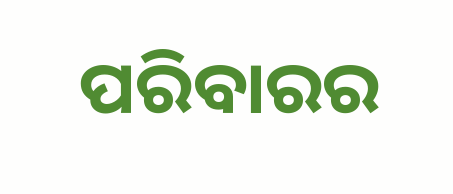ପରିବାରର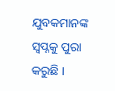ଯୁବକମାନଙ୍କ ସ୍ୱପ୍ନକୁ ପୁରା କରୁଛି ।